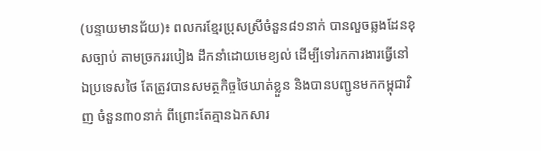(បន្ទាយមានជ័យ)៖ ពលករខ្មែរប្រុសស្រីចំនួន៨១នាក់ បានលួចឆ្លងដែនខុសច្បាប់ តាមច្រកររបៀង ដឹកនាំដោយមេខ្យល់ ដើម្បីទៅរកការងារធ្វើនៅឯប្រទេសថៃ តែត្រូវបានសមត្ថកិច្ចថៃឃាត់ខ្លួន និងបានបញ្ជូនមកកម្ពុជាវិញ ចំនួន៣០នាក់ ពីព្រោះតែគ្មានឯកសារ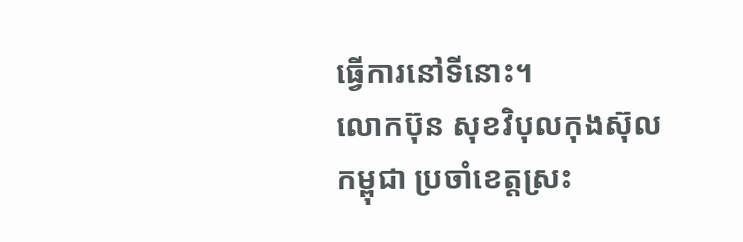ធ្វើការនៅទីនោះ។
លោកប៊ុន សុខវិបុលកុងស៊ុលកម្ពុជា ប្រចាំខេត្តស្រះ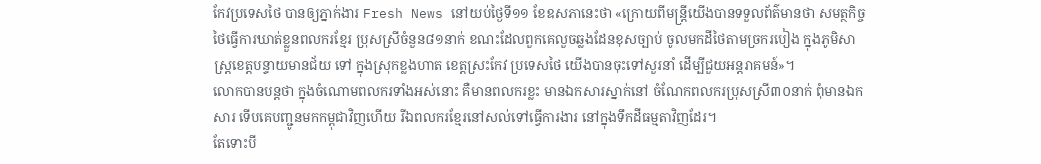កែវប្រទេសថៃ បានឲ្យភ្នាក់ងារ Fresh News នៅយប់ថ្ងៃទី១១ ខែឧសភានេះថា «ក្រោយពីមន្ត្រីយើងបានទទួលព័ត៌មានថា សមត្ថកិច្ចថៃធ្វើការឃាត់ខ្លួនពលករខ្មែរ ប្រុសស្រីចំនួន៨១នាក់ ខណះដែលពួកគេលួចឆ្លងដែនខុសច្បាប់ ចូលមកដីថៃតាមច្រករបៀង ក្នុងភូមិសាស្ត្រខេត្តបន្ទាយមានជ័យ ទៅ ក្នុងស្រុកខ្លងហាត ខេត្តស្រះកែវ ប្រទេសថៃ យើងបានចុះទៅសួរនាំ ដើម្បីជួយអន្តរាគមន៍»។
លោកបានបន្តថា ក្នុងចំណោមពលករទាំងអស់នោះ គឺមានពលករខ្លះ មានឯកសារស្នាក់នៅ ចំណែកពលករប្រុសស្រី៣០នាក់ ពុំមានឯកសារ ទើបគេបញ្ជូនមកកម្ពុជាវិញហើយ រីឯពលករខ្មែរនៅសល់ទៅធ្វើការងារ នៅក្នុងទឹកដីធម្មតាវិញដែរ។
តែទោះបី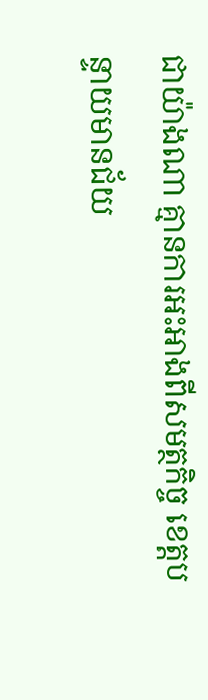ជាយ៉ាងណា គ្មានការអះអាងពីសមត្ថកិច្ច ខេត្តបន្ទាយមានជ័យ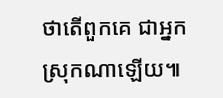ថាតើពួកគេ ជាអ្នកស្រុកណាឡើយ៕